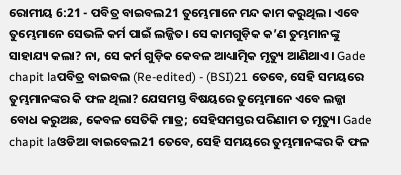ରୋମୀୟ 6:21 - ପବିତ୍ର ବାଇବଲ21 ତୁମ୍ଭେମାନେ ମନ୍ଦ କାମ କରୁଥିଲ। ଏବେ ତୁମ୍ଭେମାନେ ସେଭଳି କର୍ମ ପାଇଁ ଲଜ୍ଜିତ। ସେ କାମଗୁଡ଼ିକ କ’ଣ ତୁମ୍ଭମାନଙ୍କୁ ସାହାଯ୍ୟ କଲା? ନା, ସେ କର୍ମ ଗୁଡ଼ିକ କେବଳ ଆଧ୍ୟାତ୍ମିକ ମୃତ୍ୟୁ ଆଣିଥାଏ। Gade chapit laପବିତ୍ର ବାଇବଲ (Re-edited) - (BSI)21 ତେବେ, ସେହି ସମୟରେ ତୁମ୍ଭମାନଙ୍କର କି ଫଳ ଥିଲା? ଯେସମସ୍ତ ବିଷୟରେ ତୁମ୍ଭେମାନେ ଏବେ ଲଜ୍ଜା ବୋଧ କରୁଅଛ, କେବଳ ସେତିକି ମାତ୍ର; ସେହିସମସ୍ତର ପରିଣାମ ତ ମୃତ୍ୟୁ। Gade chapit laଓଡିଆ ବାଇବେଲ21 ତେବେ, ସେହି ସମୟରେ ତୁମ୍ଭମାନଙ୍କର କି ଫଳ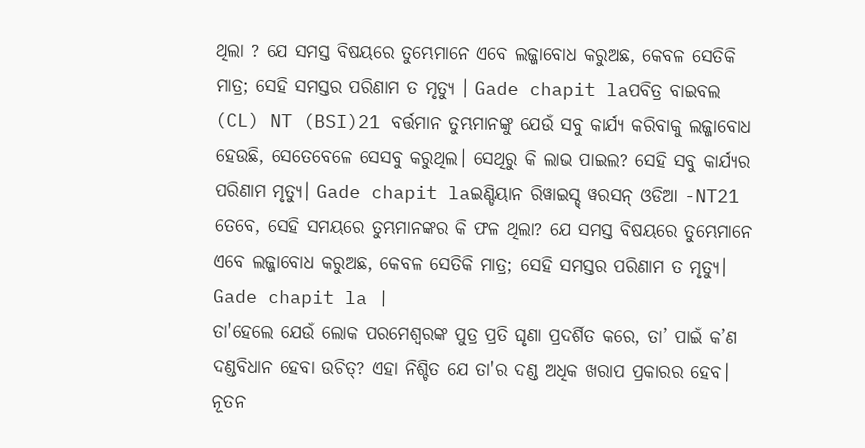ଥିଲା ? ଯେ ସମସ୍ତ ବିଷୟରେ ତୁମ୍ଭେମାନେ ଏବେ ଲଜ୍ଜାବୋଧ କରୁଅଛ, କେବଳ ସେତିକି ମାତ୍ର; ସେହି ସମସ୍ତର ପରିଣାମ ତ ମୃତ୍ୟୁ । Gade chapit laପବିତ୍ର ବାଇବଲ (CL) NT (BSI)21 ବର୍ତ୍ତମାନ ତୁମ୍ଭମାନଙ୍କୁ ଯେଉଁ ସବୁ କାର୍ଯ୍ୟ କରିବାକୁ ଲଜ୍ଜାବୋଧ ହେଉଛି, ସେତେବେଳେ ସେସବୁ କରୁଥିଲ। ସେଥିରୁ କି ଲାଭ ପାଇଲ? ସେହି ସବୁ କାର୍ଯ୍ୟର ପରିଣାମ ମୃତ୍ୟୁ। Gade chapit laଇଣ୍ଡିୟାନ ରିୱାଇସ୍ଡ୍ ୱରସନ୍ ଓଡିଆ -NT21 ତେବେ, ସେହି ସମୟରେ ତୁମ୍ଭମାନଙ୍କର କି ଫଳ ଥିଲା? ଯେ ସମସ୍ତ ବିଷୟରେ ତୁମ୍ଭେମାନେ ଏବେ ଲଜ୍ଜାବୋଧ କରୁଅଛ, କେବଳ ସେତିକି ମାତ୍ର; ସେହି ସମସ୍ତର ପରିଣାମ ତ ମୃତ୍ୟୁ। Gade chapit la |
ତା'ହେଲେ ଯେଉଁ ଲୋକ ପରମେଶ୍ୱରଙ୍କ ପୁତ୍ର ପ୍ରତି ଘୃଣା ପ୍ରଦର୍ଶିତ କରେ, ତା’ ପାଇଁ କ’ଣ ଦଣ୍ଡବିଧାନ ହେବା ଉଚିତ୍? ଏହା ନିଶ୍ଚିତ ଯେ ତା'ର ଦଣ୍ଡ ଅଧିକ ଖରାପ ପ୍ରକାରର ହେବ। ନୂତନ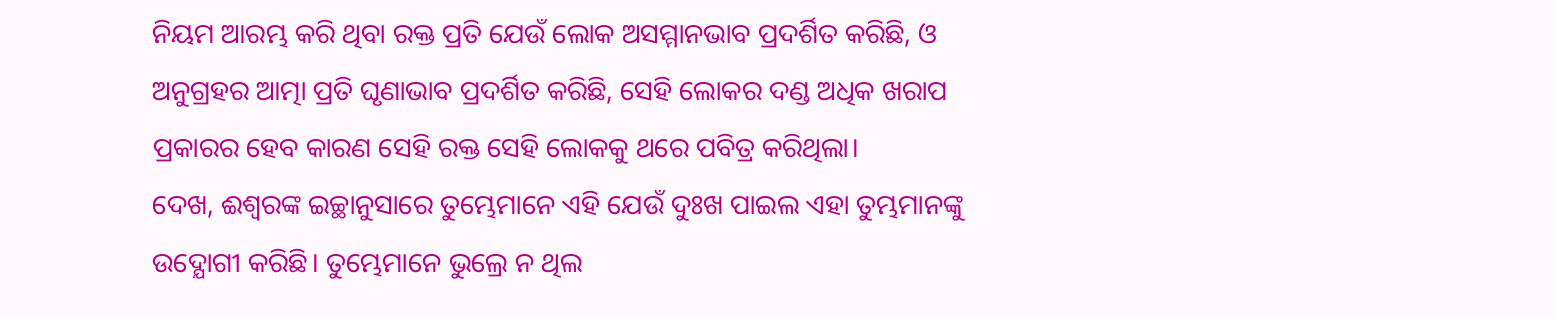ନିୟମ ଆରମ୍ଭ କରି ଥିବା ରକ୍ତ ପ୍ରତି ଯେଉଁ ଲୋକ ଅସମ୍ମାନଭାବ ପ୍ରଦର୍ଶିତ କରିଛି, ଓ ଅନୁଗ୍ରହର ଆତ୍ମା ପ୍ରତି ଘୃଣାଭାବ ପ୍ରଦର୍ଶିତ କରିଛି, ସେହି ଲୋକର ଦଣ୍ଡ ଅଧିକ ଖରାପ ପ୍ରକାରର ହେବ କାରଣ ସେହି ରକ୍ତ ସେହି ଲୋକକୁ ଥରେ ପବିତ୍ର କରିଥିଲା।
ଦେଖ, ଈଶ୍ୱରଙ୍କ ଇଚ୍ଛାନୁସାରେ ତୁମ୍ଭେମାନେ ଏହି ଯେଉଁ ଦୁଃଖ ପାଇଲ ଏହା ତୁମ୍ଭମାନଙ୍କୁ ଉଦ୍ଯୋଗୀ କରିଛି। ତୁମ୍ଭେମାନେ ଭୁଲ୍ରେ ନ ଥିଲ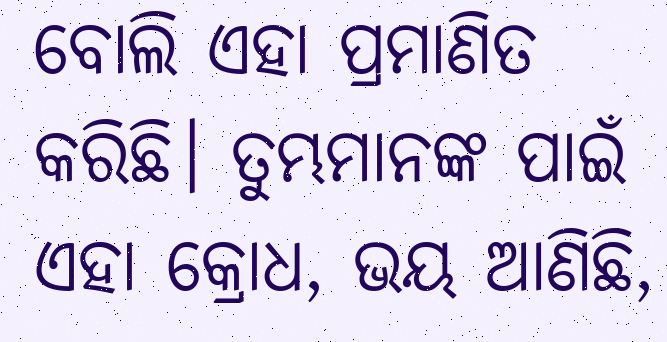ବୋଲି ଏହା ପ୍ରମାଣିତ କରିଛି। ତୁମ୍ଭମାନଙ୍କ ପାଇଁ ଏହା କ୍ରୋଧ, ଭୟ ଆଣିଛି,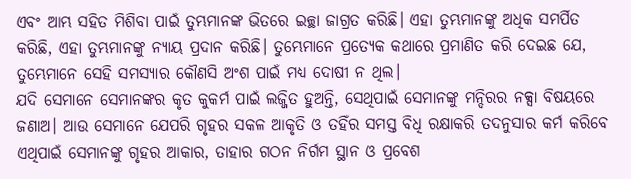ଏବଂ ଆମ୍ଭ ସହିତ ମିଶିବା ପାଇଁ ତୁମ୍ଭମାନଙ୍କ ଭିତରେ ଇଚ୍ଛା ଜାଗ୍ରତ କରିଛି। ଏହା ତୁମ୍ଭମାନଙ୍କୁ ଅଧିକ ସମର୍ପିତ କରିଛି, ଏହା ତୁମ୍ଭମାନଙ୍କୁ ନ୍ୟାୟ ପ୍ରଦାନ କରିଛି। ତୁମ୍ଭେମାନେ ପ୍ରତ୍ୟେକ କଥାରେ ପ୍ରମାଣିତ କରି ଦେଇଛ ଯେ, ତୁମ୍ଭେମାନେ ସେହି ସମସ୍ୟାର କୌଣସି ଅଂଶ ପାଇଁ ମଧ୍ୟ ଦୋଷୀ ନ ଥିଲ।
ଯଦି ସେମାନେ ସେମାନଙ୍କର କୃତ କୁକର୍ମ ପାଇଁ ଲଜ୍ଜିତ ହୁଅନ୍ତି, ସେଥିପାଇଁ ସେମାନଙ୍କୁ ମନ୍ଦିରର ନକ୍ସା ବିଷୟରେ ଜଣାଅ। ଆଉ ସେମାନେ ଯେପରି ଗୃହର ସକଳ ଆକୃତି ଓ ତହିଁର ସମସ୍ତ ବିଧି ରକ୍ଷାକରି ତଦନୁସାର କର୍ମ କରିବେ ଏଥିପାଇଁ ସେମାନଙ୍କୁ ଗୃହର ଆକାର, ତାହାର ଗଠନ ନିର୍ଗମ ସ୍ଥାନ ଓ ପ୍ରବେଶ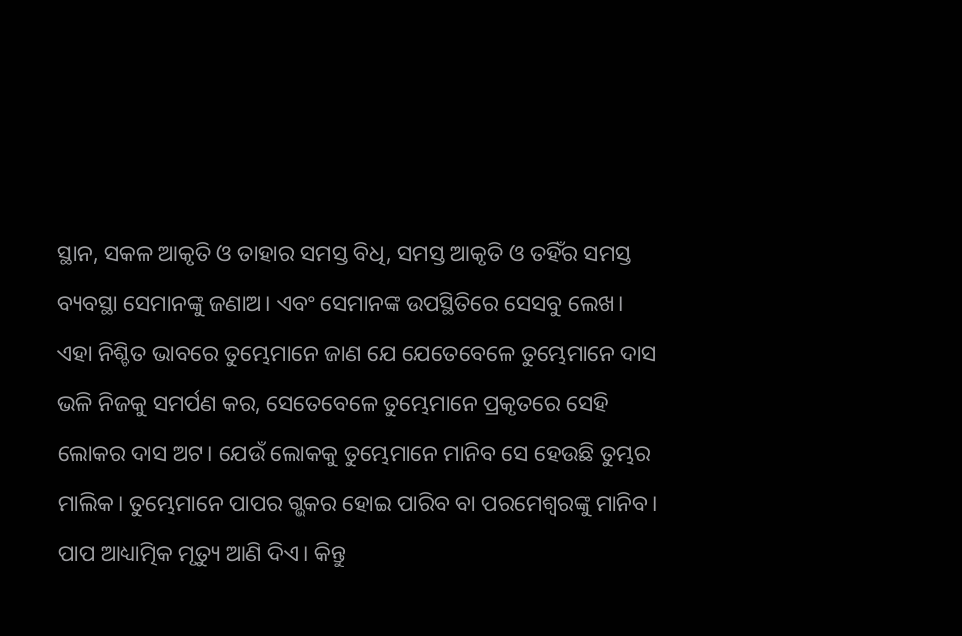ସ୍ଥାନ, ସକଳ ଆକୃତି ଓ ତାହାର ସମସ୍ତ ବିଧି, ସମସ୍ତ ଆକୃତି ଓ ତହିଁର ସମସ୍ତ ବ୍ୟବସ୍ଥା ସେମାନଙ୍କୁ ଜଣାଅ। ଏବଂ ସେମାନଙ୍କ ଉପସ୍ଥିତିରେ ସେସବୁ ଲେଖ।
ଏହା ନିଶ୍ଚିତ ଭାବରେ ତୁମ୍ଭେମାନେ ଜାଣ ଯେ ଯେତେବେଳେ ତୁମ୍ଭେମାନେ ଦାସ ଭଳି ନିଜକୁ ସମର୍ପଣ କର, ସେତେବେଳେ ତୁମ୍ଭେମାନେ ପ୍ରକୃତରେ ସେହି ଲୋକର ଦାସ ଅଟ। ଯେଉଁ ଲୋକକୁ ତୁମ୍ଭେମାନେ ମାନିବ ସେ ହେଉଛି ତୁମ୍ଭର ମାଲିକ। ତୁମ୍ଭେମାନେ ପାପର ଗ୍ଭକର ହୋଇ ପାରିବ ବା ପରମେଶ୍ୱରଙ୍କୁ ମାନିବ। ପାପ ଆଧ୍ୟାତ୍ମିକ ମୃତ୍ୟୁ ଆଣି ଦିଏ। କିନ୍ତୁ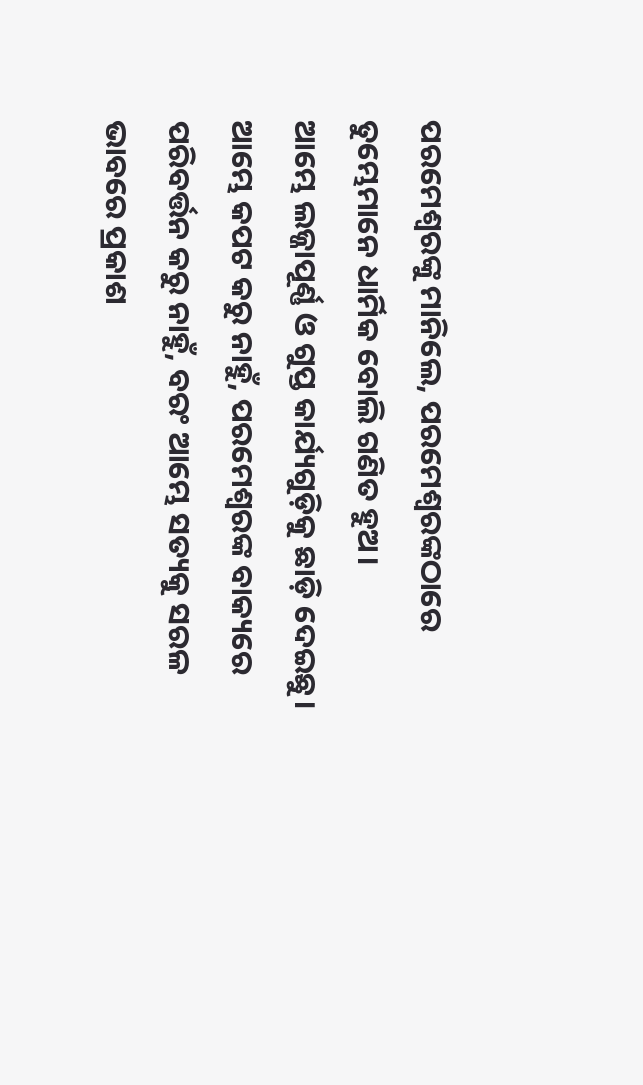ପରମେଶ୍ୱରଙ୍କୁ ମାନିଲେ, ପରମେଶ୍ୱରଙ୍କଠାରେ ତୁମ୍ଭେମାନେ ଧାର୍ମିକ ବୋଲି ଗଣିତ ହୁଅ।
ଆମ୍ଭେ ଲଜ୍ଜାପୂର୍ଣ୍ଣ ଓ ଗୁପ୍ତ କାର୍ଯ୍ୟଗୁଡ଼ିକୁ ଛାଡ଼ି ଦେଇଛୁ। ଆମ୍ଭେ କପଟ କରୁ ନାହୁଁ, ପରମେଶ୍ୱରଙ୍କ ବାକ୍ୟରେ ପରିବର୍ତ୍ତନ କରୁ ନାହୁଁ, ବରଂ ଆମ୍ଭେ ସତ୍ୟକୁ ସରଳ ଭାବରେ ପ୍ରକାଶ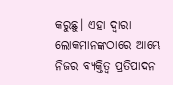କରୁଛୁ। ଏହା ଦ୍ୱାରା ଲୋକମାନଙ୍କଠାରେ ଆମ୍ଭେ ନିଜର ବ୍ୟକ୍ତିତ୍ୱ ପ୍ରତିପାଦନ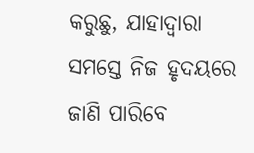କରୁଛୁ, ଯାହାଦ୍ୱାରା ସମସ୍ତେ ନିଜ ହୃଦୟରେ ଜାଣି ପାରିବେ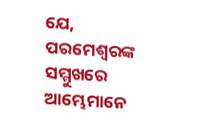ଯେ, ପରମେଶ୍ୱରଙ୍କ ସମ୍ମୁଖରେ ଆମ୍ଭେମାନେ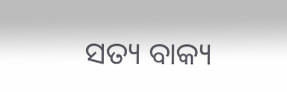ସତ୍ୟ ବାକ୍ୟ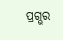ପ୍ରଗ୍ଭର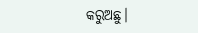କରୁଅଛୁ।